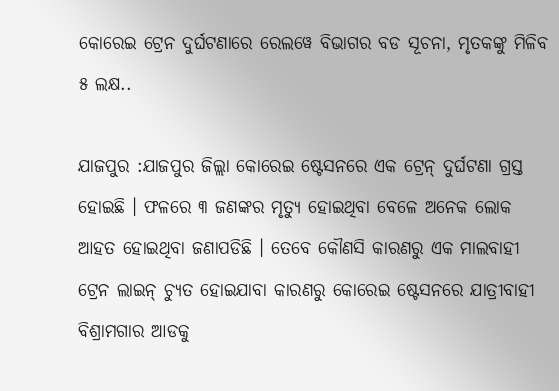କୋରେଇ ଟ୍ରେନ ଦୁର୍ଘଟଣାରେ ରେଲୱେ ବିଭାଗର ବଡ ସୂଚନା, ମୃତକଙ୍କୁ ମିଳିବ ୫ ଲକ୍ଷ..

ଯାଜପୁର :ଯାଜପୁର ଜିଲ୍ଲା କୋରେଇ ଷ୍ଟେସନରେ ଏକ ଟ୍ରେନ୍ ଦୁର୍ଘଟଣା ଗ୍ରସ୍ତ ହୋଇଛି । ଫଳରେ ୩ ଜଣଙ୍କର ମୃତ୍ୟୁ ହୋଇଥିବା ବେଳେ ଅନେକ ଲୋକ ଆହତ ହୋଇଥିବା ଜଣାପଡିଛି । ତେବେ କୌଣସି କାରଣରୁ ଏକ ମାଲବାହୀ ଟ୍ରେନ ଲାଇନ୍ ଚ୍ୟୁତ ହୋଇଯାବା କାରଣରୁ କୋରେଇ ଷ୍ଟେସନରେ ଯାତ୍ରୀବାହୀ ବିଶ୍ରାମଗାର ଆଡକୁ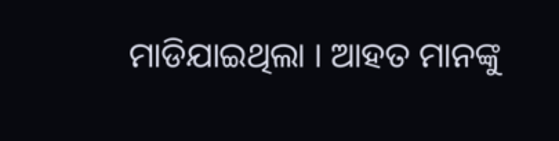ମାଡିଯାଇଥିଲା । ଆହତ ମାନଙ୍କୁ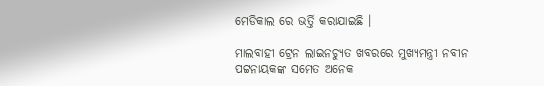ମେଡିକାଲ ରେ ଭର୍ତ୍ତି କରାଯାଇଛି ।

ମାଲବାହୀ ଟ୍ରେନ ଲାଇନଚ୍ୟୁତ ଖବରରେ ମୁଖ୍ୟମନ୍ତ୍ରୀ ନବୀନ ପଟ୍ଟନାୟକଙ୍କ ସମେତ ଅନେକ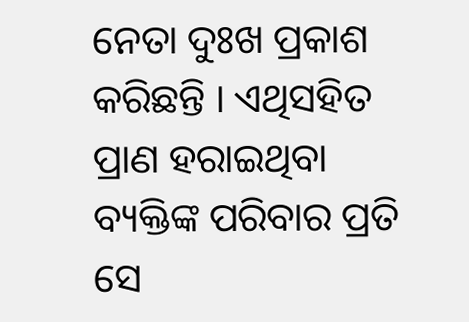ନେତା ଦୁଃଖ ପ୍ରକାଶ କରିଛନ୍ତି । ଏଥିସହିତ ପ୍ରାଣ ହରାଇଥିବା ବ୍ୟକ୍ତିଙ୍କ ପରିବାର ପ୍ରତି ସେ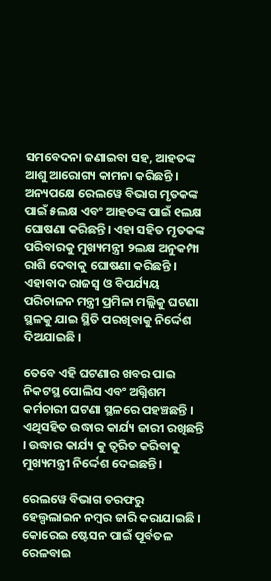ସମବେଦନା ଜଣାଇବା ସହ, ଆହତଙ୍କ ଆଶୁ ଆରୋଗ୍ୟ କାମନା କରିଛନ୍ତି । ଅନ୍ୟପକ୍ଷେ ରେଲୱେ ବିଭାଗ ମୃତକଙ୍କ ପାଇଁ ୫ଲକ୍ଷ ଏବଂ ଆହତଙ୍କ ପାଇଁ ୧ଲକ୍ଷ ଘୋଷଣା କରିଛନ୍ତି। ଏହା ସହିତ ମୃତକଙ୍କ ପରିବାରକୁ ମୁଖ୍ୟମନ୍ତ୍ରୀ ୨ଲକ୍ଷ ଅନୁକମ୍ପା ରାଶି ଦେବାକୁ ଘୋଷଣା କରିଛନ୍ତି । ଏହାବାଦ ରାଜସ୍ବ ଓ ବିପର୍ଯ୍ୟୟ ପରିଚାଳନ ମନ୍ତ୍ରୀ ପ୍ରମିଳା ମଲ୍ଲିକୁ ଘଟଣା ସ୍ଥଳକୁ ଯାଇ ସ୍ଥିତି ପରଖିବାକୁ ନିର୍ଦ୍ଦେଶ ଦିଅଯାଇଛି ।

ତେବେ ଏହି ଘଟଣାର ଖବର ପାଇ ନିକଟସ୍ଥ ପୋଲିସ ଏବଂ ଅଗ୍ନିଶମ କର୍ମଚାରୀ ଘଟଣା ସ୍ଥଳରେ ପହଞ୍ଚଛନ୍ତି । ଏଥିସହିତ ଉଦ୍ଧାର କାର୍ଯ୍ୟ ଜାରୀ ରଖିଛନ୍ତି । ଉଦ୍ଧାର କାର୍ଯ୍ୟ କୁ ତ୍ୱରିତ କରିବାକୁ ମୁଖ୍ୟମନ୍ତ୍ରୀ ନିର୍ଦ୍ଦେଶ ଦେଇଛନ୍ତି ।

ରେଲୱେ ବିଭାଗ ତରଫରୁ ହେଲ୍ପଲାଇନ ନମ୍ବର ଜାରି କରାଯାଇଛି । କୋରେଇ ଷ୍ଟେସନ ପାଇଁ ପୂର୍ବତଳ ରେଳବାଇ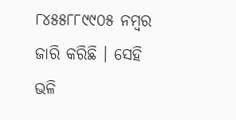୮୪୫୫୮୮୯୯୦୫ ନମ୍ବର ଜାରି କରିଛି । ସେହି ଭଳି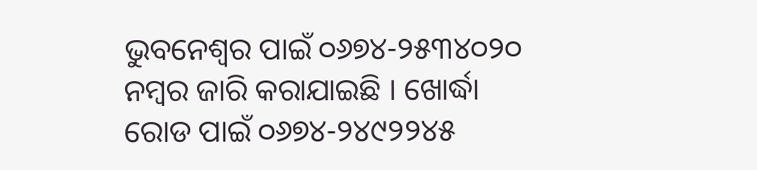ଭୁବନେଶ୍ୱର ପାଇଁ ୦୬୭୪-୨୫୩୪୦୨୦ ନମ୍ବର ଜାରି କରାଯାଇଛି । ଖୋର୍ଦ୍ଧା ରୋଡ ପାଇଁ ୦୬୭୪-୨୪୯୨୨୪୫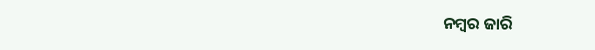ନମ୍ବର ଜାରି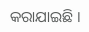କରାଯାଇଛି ।